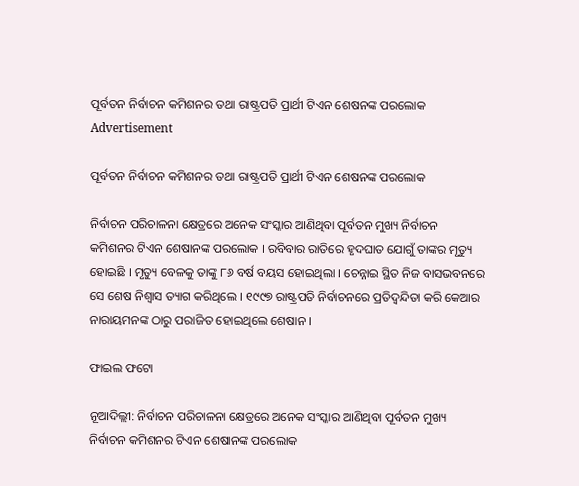ପୂର୍ବତନ ନିର୍ବାଚନ କମିଶନର ତଥା ରାଷ୍ଟ୍ରପତି ପ୍ରାର୍ଥୀ ଟିଏନ ଶେଷନଙ୍କ ପରଲୋକ
Advertisement

ପୂର୍ବତନ ନିର୍ବାଚନ କମିଶନର ତଥା ରାଷ୍ଟ୍ରପତି ପ୍ରାର୍ଥୀ ଟିଏନ ଶେଷନଙ୍କ ପରଲୋକ

ନିର୍ବାଚନ ପରିଚାଳନା କ୍ଷେତ୍ରରେ ଅନେକ ସଂସ୍କାର ଆଣିଥିବା ପୂର୍ବତନ ମୁଖ୍ୟ ନିର୍ବାଚନ କମିଶନର ଟିଏନ ଶେଷାନଙ୍କ ପରଲୋକ । ରବିବାର ରାତିରେ ହୃଦଘାତ ଯୋଗୁଁ ତାଙ୍କର ମୃତ୍ୟୁ ହୋଇଛି । ମୃତ୍ୟୁ ବେଳକୁ ତାଙ୍କୁ ୮୬ ବର୍ଷ ବୟସ ହୋଇଥିଲା । ଚେନ୍ନାଇ ସ୍ଥିତ ନିଜ ବାସଭବନରେ ସେ ଶେଷ ନିଶ୍ୱାସ ତ୍ୟାଗ କରିଥିଲେ । ୧୯୯୭ ରାଷ୍ଟ୍ରପତି ନିର୍ବାଚନରେ ପ୍ରତିଦ୍ୱନ୍ଦିତା କରି କେଆର ନାରାୟମନଙ୍କ ଠାରୁ ପରାଜିତ ହୋଇଥିଲେ ଶେଷାନ ।

ଫାଇଲ ଫଟୋ

ନୂଆଦିଲ୍ଲୀ: ନିର୍ବାଚନ ପରିଚାଳନା କ୍ଷେତ୍ରରେ ଅନେକ ସଂସ୍କାର ଆଣିଥିବା ପୂର୍ବତନ ମୁଖ୍ୟ ନିର୍ବାଚନ କମିଶନର ଟିଏନ ଶେଷାନଙ୍କ ପରଲୋକ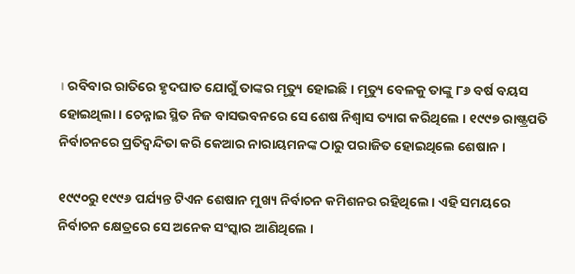। ରବିବାର ରାତିରେ ହୃଦଘାତ ଯୋଗୁଁ ତାଙ୍କର ମୃତ୍ୟୁ ହୋଇଛି । ମୃତ୍ୟୁ ବେଳକୁ ତାଙ୍କୁ ୮୬ ବର୍ଷ ବୟସ ହୋଇଥିଲା । ଚେନ୍ନାଇ ସ୍ଥିତ ନିଜ ବାସଭବନରେ ସେ ଶେଷ ନିଶ୍ୱାସ ତ୍ୟାଗ କରିଥିଲେ । ୧୯୯୭ ରାଷ୍ଟ୍ରପତି ନିର୍ବାଚନରେ ପ୍ରତିଦ୍ୱନ୍ଦିତା କରି କେଆର ନାରାୟମନଙ୍କ ଠାରୁ ପରାଜିତ ହୋଇଥିଲେ ଶେଷାନ ।

୧୯୯୦ରୁ ୧୯୯୬ ପର୍ଯ୍ୟନ୍ତ ଟିଏନ ଶେଷାନ ମୁଖ୍ୟ ନିର୍ବାଚନ କମିଶନର ରହିଥିଲେ । ଏହି ସମୟରେ ନିର୍ବାଚନ କ୍ଷେତ୍ରରେ ସେ ଅନେକ ସଂସ୍କାର ଆଣିଥିଲେ ।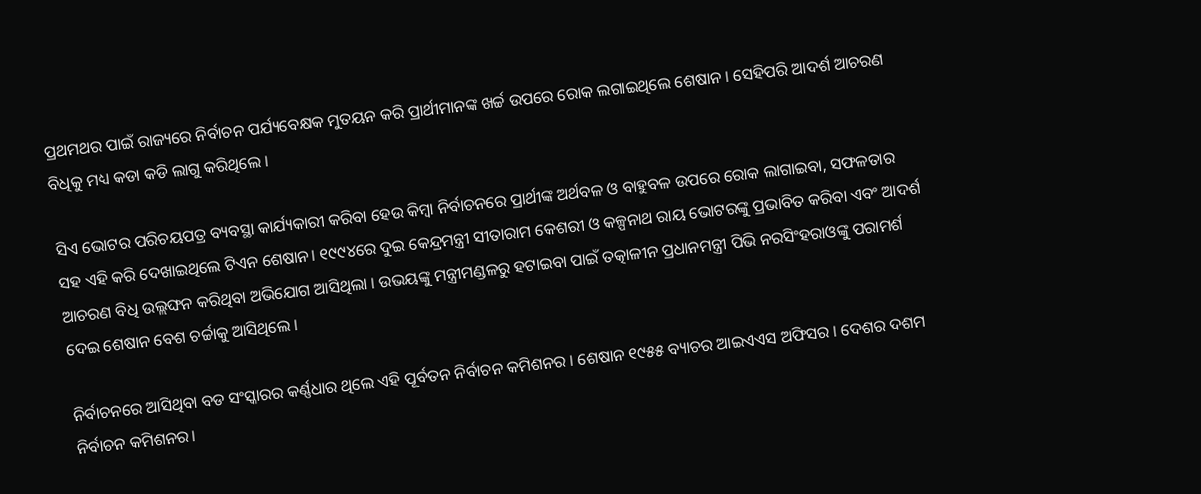ପ୍ରଥମଥର ପାଇଁ ରାଜ୍ୟରେ ନିର୍ବାଚନ ପର୍ଯ୍ୟବେକ୍ଷକ ମୁତୟନ କରି ପ୍ରାର୍ଥୀମାନଙ୍କ ଖର୍ଚ୍ଚ ଉପରେ ରୋକ ଲଗାଇଥିଲେ ଶେଷାନ । ସେହିପରି ଆଦର୍ଶ ଆଚରଣ ବିଧିକୁ ମଧ୍ୟ କଡା କଡି ଲାଗୁ କରିଥିଲେ ।

ସିଏ ଭୋଟର ପରିଚୟପତ୍ର ବ୍ୟବସ୍ଥା କାର୍ଯ୍ୟକାରୀ କରିବା ହେଉ କିମ୍ବା ନିର୍ବାଚନରେ ପ୍ରାର୍ଥୀଙ୍କ ଅର୍ଥବଳ ଓ ବାହୁବଳ ଉପରେ ରୋକ ଲାଗାଇବା, ସଫଳତାର ସହ ଏହି କରି ଦେଖାଇଥିଲେ ଟିଏନ ଶେଷାନ। ୧୯୯୪ରେ ଦୁଇ କେନ୍ଦ୍ରମନ୍ତ୍ରୀ ସୀତାରାମ କେଶରୀ ଓ କଳ୍ପନାଥ ରାୟ ଭୋଟରଙ୍କୁ ପ୍ରଭାବିତ କରିବା ଏବଂ ଆଦର୍ଶ ଆଚରଣ ବିଧି ଉଲ୍ଲଙ୍ଘନ କରିଥିବା ଅଭିଯୋଗ ଆସିଥିଲା । ଉଭୟଙ୍କୁ ମନ୍ତ୍ରୀମଣ୍ଡଳରୁ ହଟାଇବା ପାଇଁ ତତ୍କାଳୀନ ପ୍ରଧାନମନ୍ତ୍ରୀ ପିଭି ନରସିଂହରାଓଙ୍କୁ ପରାମର୍ଶ ଦେଇ ଶେଷାନ ବେଶ ଚର୍ଚ୍ଚାକୁ ଆସିଥିଲେ ।

ନିର୍ବାଚନରେ ଆସିଥିବା ବଡ ସଂସ୍କାରର କର୍ଣ୍ଣଧାର ଥିଲେ ଏହି ପୂର୍ବତନ ନିର୍ବାଚନ କମିଶନର । ଶେଷାନ ୧୯୫୫ ବ୍ୟାଚର ଆଇଏଏସ ଅଫିସର । ଦେଶର ଦଶମ ନିର୍ବାଚନ କମିଶନର।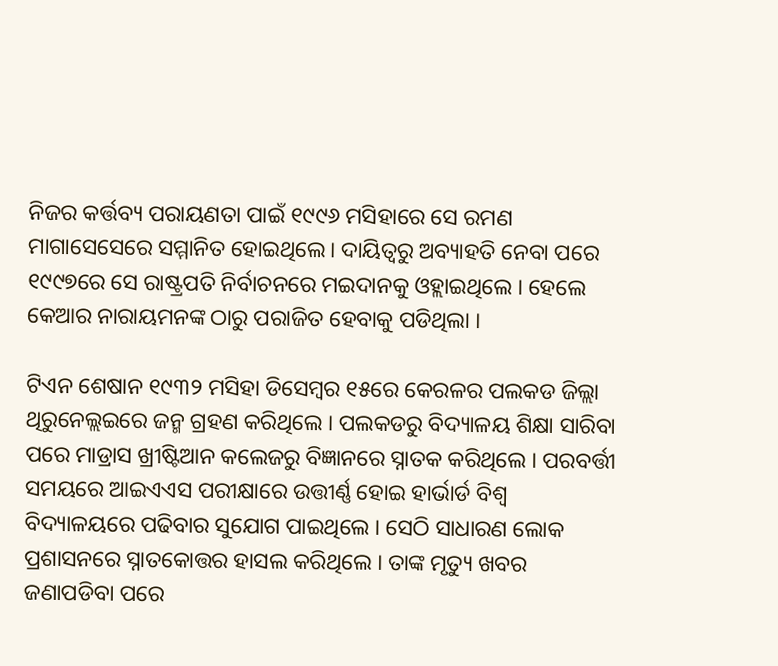ନିଜର କର୍ତ୍ତବ୍ୟ ପରାୟଣତା ପାଇଁ ୧୯୯୬ ମସିହାରେ ସେ ରମଣ ମାଗାସେସେରେ ସମ୍ମାନିତ ହୋଇଥିଲେ। ଦାୟିତ୍ୱରୁ ଅବ୍ୟାହତି ନେବା ପରେ ୧୯୯୭ରେ ସେ ରାଷ୍ଟ୍ରପତି ନିର୍ବାଚନରେ ମଇଦାନକୁ ଓହ୍ଲାଇଥିଲେ । ହେଲେ କେଆର ନାରାୟମନଙ୍କ ଠାରୁ ପରାଜିତ ହେବାକୁ ପଡିଥିଲା ।

ଟିଏନ ଶେଷାନ ୧୯୩୨ ମସିହା ଡିସେମ୍ବର ୧୫ରେ କେରଳର ପଲକଡ ଜିଲ୍ଲା ଥିରୁନେଲ୍ଲଇରେ ଜନ୍ମ ଗ୍ରହଣ କରିଥିଲେ । ପଲକଡରୁ ବିଦ୍ୟାଳୟ ଶିକ୍ଷା ସାରିବା ପରେ ମାଡ୍ରାସ ଖ୍ରୀଷ୍ଟିଆନ କଲେଜରୁ ବିଜ୍ଞାନରେ ସ୍ନାତକ କରିଥିଲେ । ପରବର୍ତ୍ତୀ ସମୟରେ ଆଇଏଏସ ପରୀକ୍ଷାରେ ଉତ୍ତୀର୍ଣ୍ଣ ହୋଇ ହାର୍ଭାର୍ଡ ବିଶ୍ୱ ବିଦ୍ୟାଳୟରେ ପଢିବାର ସୁଯୋଗ ପାଇଥିଲେ । ସେଠି ସାଧାରଣ ଲୋକ ପ୍ରଶାସନରେ ସ୍ନାତକୋତ୍ତର ହାସଲ କରିଥିଲେ । ତାଙ୍କ ମୃତ୍ୟୁ ଖବର ଜଣାପଡିବା ପରେ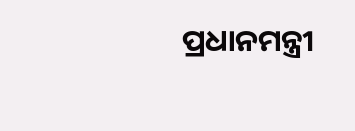ପ୍ରଧାନମନ୍ତ୍ରୀ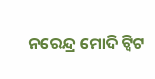ନରେନ୍ଦ୍ର ମୋଦି ଟ୍ୱିଟ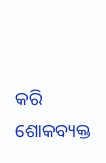କରି ଶୋକବ୍ୟକ୍ତ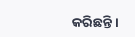କରିଛନ୍ତି ।